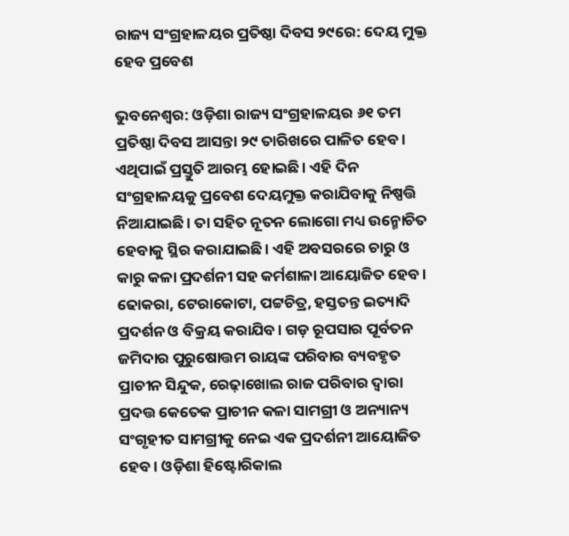ରାଜ୍ୟ ସଂଗ୍ରହାଳୟର ପ୍ରତିଷ୍ଠା ଦିବସ ୨୯ରେ: ଦେୟ ମୁକ୍ତ ହେବ ପ୍ରବେଶ

ଭୁବନେଶ୍ୱର: ଓଡ଼ିଶା ରାଜ୍ୟ ସଂଗ୍ରହାଳୟର ୬୧ ତମ ପ୍ରତିଷ୍ଠା ଦିବସ ଆସନ୍ତା ୨୯ ତାରିଖରେ ପାଳିତ ହେବ। ଏଥିପାଇଁ ପ୍ରସ୍ତୁତି ଆରମ୍ଭ ହୋଇଛି। ଏହି ଦିନ ସଂଗ୍ରହାଳୟକୁ ପ୍ରବେଶ ଦେୟମୁକ୍ତ କରାଯିବାକୁ ନିଷ୍ପତ୍ତି ନିଆଯାଇଛି। ତା ସହିତ ନୂତନ ଲୋଗୋ ମଧ୍ୟ ଉନ୍ମୋଚିତ ହେବାକୁ ସ୍ଥିର କରାଯାଇଛି। ଏହି ଅବସରରେ ଚାରୁ ଓ କାରୁ କଳା ପ୍ରଦର୍ଶନୀ ସହ କର୍ମଶାଳା ଆୟୋଜିତ ହେବ। ଢୋକରା, ଟେରାକୋଟା, ପଟ୍ଟଚିତ୍ର, ହସ୍ତତନ୍ତ ଇତ୍ୟାଦି ପ୍ରଦର୍ଶନ ଓ ବିକ୍ରୟ କରାଯିବ। ଗଡ଼ ରୂପସାର ପୂର୍ବତନ ଜମିଦାର ପୁରୁଷୋତ୍ତମ ରାୟଙ୍କ ପରିବାର ବ୍ୟବହୃତ ପ୍ରାଚୀନ ସିନ୍ଦୁକ, ରେଢ଼ାଖୋଲ ରାଜ ପରିବାର ଦ୍ବାରା ପ୍ରଦତ୍ତ କେତେକ ପ୍ରାଚୀନ କଳା ସାମଗ୍ରୀ ଓ ଅନ୍ୟାନ୍ୟ ସଂଗୃହୀତ ସାମଗ୍ରୀକୁ ନେଇ ଏକ ପ୍ରଦର୍ଶନୀ ଆୟୋଜିତ ହେବ। ଓଡ଼ିଶା ହିଷ୍ଟୋରିକାଲ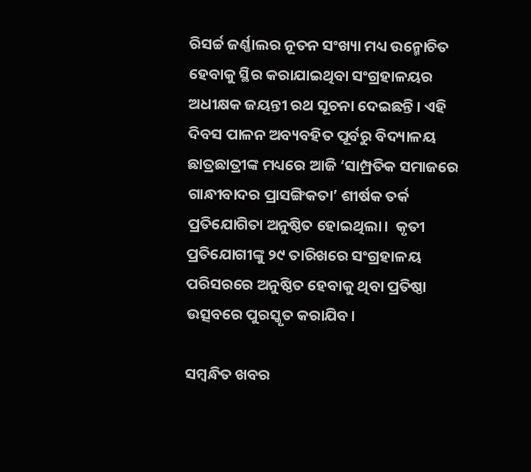ରିସର୍ଚ୍ଚ ଜର୍ଣ୍ଣାଲର ନୂତନ ସଂଖ୍ୟା ମଧ୍ୟ ଉନ୍ମୋଚିତ ହେବାକୁ ସ୍ଥିର କରାଯାଇଥିବା ସଂଗ୍ରହାଳୟର ଅଧୀକ୍ଷକ ଜୟନ୍ତୀ ରଥ ସୂଚନା ଦେଇଛନ୍ତି। ଏହି ଦିବସ ପାଳନ ଅବ୍ୟବହିତ ପୂର୍ବରୁ ବିଦ୍ୟାଳୟ ଛାତ୍ରଛାତ୍ରୀଙ୍କ ମଧ୍ୟରେ ଆଜି ‘ସାମ୍ପ୍ରତିକ ସମାଜରେ ଗାନ୍ଧୀବାଦର ପ୍ରାସଙ୍ଗିକତା’ ଶୀର୍ଷକ ତର୍କ ପ୍ରତିଯୋଗିତା ଅନୁଷ୍ଠିତ ହୋଇଥିଲା।  କୃତୀ ପ୍ରତିଯୋଗୀଙ୍କୁ ୨୯ ତାରିଖରେ ସଂଗ୍ରହାଳୟ ପରିସରରେ ଅନୁଷ୍ଠିତ ହେବାକୁ ଥିବା ପ୍ରତିଷ୍ଠା ଉତ୍ସବରେ ପୁରସ୍କୃତ କରାଯିବ।

ସମ୍ବନ୍ଧିତ ଖବର